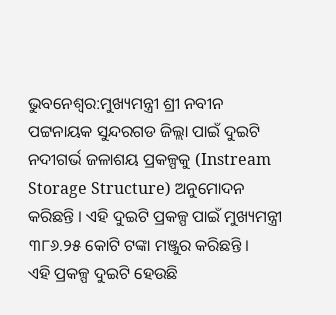ଭୁବନେଶ୍ବର:ମୁଖ୍ୟମନ୍ତ୍ରୀ ଶ୍ରୀ ନବୀନ ପଟ୍ଟନାୟକ ସୁନ୍ଦରଗଡ ଜିଲ୍ଲା ପାଇଁ ଦୁଇଟି ନଦୀଗର୍ଭ ଜଳାଶୟ ପ୍ରକଳ୍ପକୁ (Instream Storage Structure) ଅନୁମୋଦନ କରିଛନ୍ତି । ଏହି ଦୁଇଟି ପ୍ରକଳ୍ପ ପାଇଁ ମୁଖ୍ୟମନ୍ତ୍ରୀ ୩୮୬.୨୫ କୋଟି ଟଙ୍କା ମଞ୍ଜୁର କରିଛନ୍ତି ।
ଏହି ପ୍ରକଳ୍ପ ଦୁଇଟି ହେଉଛି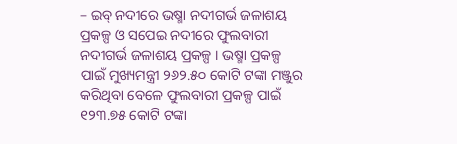– ଇବ୍ ନଦୀରେ ଭଷ୍ମା ନଦୀଗର୍ଭ ଜଳାଶୟ ପ୍ରକଳ୍ପ ଓ ସପେଇ ନଦୀରେ ଫୁଲବାରୀ ନଦୀଗର୍ଭ ଜଳାଶୟ ପ୍ରକଳ୍ପ । ଭଷ୍ମା ପ୍ରକଳ୍ପ ପାଇଁ ମୁଖ୍ୟମନ୍ତ୍ରୀ ୨୬୨.୫୦ କୋଟି ଟଙ୍କା ମଞ୍ଜୁର କରିଥିବା ବେଳେ ଫୁଲବାରୀ ପ୍ରକଳ୍ପ ପାଇଁ ୧୨୩.୭୫ କୋଟି ଟଙ୍କା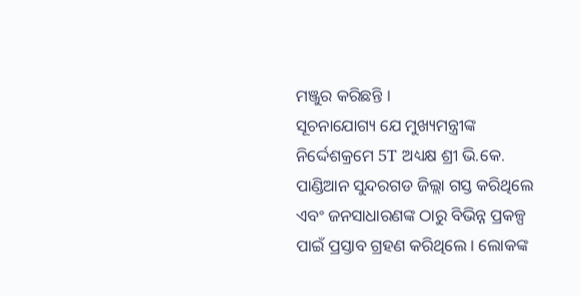ମଞ୍ଜୁର କରିଛନ୍ତି ।
ସୂଚନାଯୋଗ୍ୟ ଯେ ମୁଖ୍ୟମନ୍ତ୍ରୀଙ୍କ ନିର୍ଦ୍ଦେଶକ୍ରମେ 5T ଅଧ୍ୟକ୍ଷ ଶ୍ରୀ ଭି.କେ. ପାଣ୍ଡିଆନ ସୁନ୍ଦରଗଡ ଜିଲ୍ଲା ଗସ୍ତ କରିଥିଲେ ଏବଂ ଜନସାଧାରଣଙ୍କ ଠାରୁ ବିଭିନ୍ନ ପ୍ରକଳ୍ପ ପାଇଁ ପ୍ରସ୍ତାବ ଗ୍ରହଣ କରିଥିଲେ । ଲୋକଙ୍କ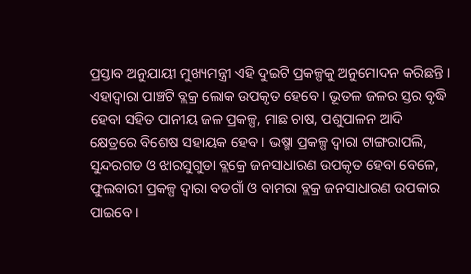ପ୍ରସ୍ତାବ ଅନୁଯାୟୀ ମୁଖ୍ୟମନ୍ତ୍ରୀ ଏହି ଦୁଇଟି ପ୍ରକଳ୍ପକୁ ଅନୁମୋଦନ କରିଛନ୍ତି ।
ଏହାଦ୍ବାରା ପାଞ୍ଚଟି ବ୍ଲକ୍ର ଲୋକ ଉପକୃତ ହେବେ । ଭୂତଳ ଜଳର ସ୍ତର ବୃଦ୍ଧି ହେବା ସହିତ ପାନୀୟ ଜଳ ପ୍ରକଳ୍ପ, ମାଛ ଚାଷ, ପଶୁପାଳନ ଆଦି କ୍ଷେତ୍ରରେ ବିଶେଷ ସହାୟକ ହେବ । ଭଷ୍ମା ପ୍ରକଳ୍ପ ଦ୍ବାରା ଟାଙ୍ଗରାପଲି, ସୁନ୍ଦରଗଡ ଓ ଝାରସୁଗୁଡା ବ୍ଲକ୍ରେ ଜନସାଧାରଣ ଉପକୃତ ହେବା ବେଳେ, ଫୁଲବାରୀ ପ୍ରକଳ୍ପ ଦ୍ବାରା ବଡଗାଁ ଓ ବାମରା ବ୍ଲକ୍ର ଜନସାଧାରଣ ଉପକାର ପାଇବେ ।